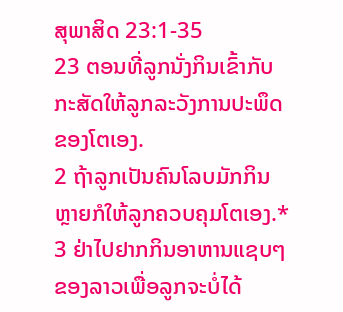ສຸພາສິດ 23:1-35
23 ຕອນທີ່ລູກນັ່ງກິນເຂົ້າກັບກະສັດໃຫ້ລູກລະວັງການປະພຶດຂອງໂຕເອງ.
2 ຖ້າລູກເປັນຄົນໂລບມັກກິນຫຼາຍກໍໃຫ້ລູກຄວບຄຸມໂຕເອງ.*
3 ຢ່າໄປຢາກກິນອາຫານແຊບໆຂອງລາວເພື່ອລູກຈະບໍ່ໄດ້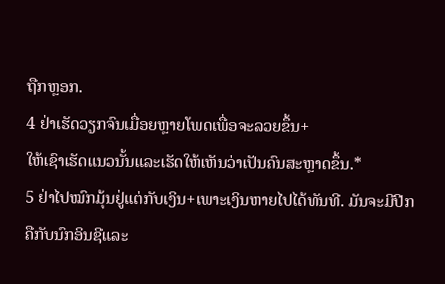ຖືກຫຼອກ.
4 ຢ່າເຮັດວຽກຈົນເມື່ອຍຫຼາຍໂພດເພື່ອຈະລວຍຂຶ້ນ+
ໃຫ້ເຊົາເຮັດແນວນັ້ນແລະເຮັດໃຫ້ເຫັນວ່າເປັນຄົນສະຫຼາດຂຶ້ນ.*
5 ຢ່າໄປໝົກມຸ້ນຢູ່ແຕ່ກັບເງິນ+ເພາະເງິນຫາຍໄປໄດ້ທັນທີ. ມັນຈະມີປີກຄືກັບນົກອິນຊີແລະ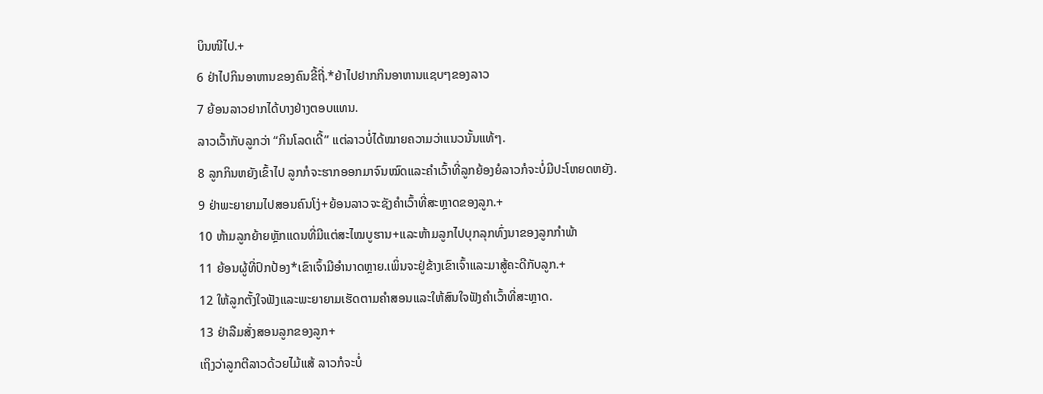ບິນໜີໄປ.+
6 ຢ່າໄປກິນອາຫານຂອງຄົນຂີ້ຖີ່.*ຢ່າໄປຢາກກິນອາຫານແຊບໆຂອງລາວ
7 ຍ້ອນລາວຢາກໄດ້ບາງຢ່າງຕອບແທນ.
ລາວເວົ້າກັບລູກວ່າ “ກິນໂລດເດີ້” ແຕ່ລາວບໍ່ໄດ້ໝາຍຄວາມວ່າແນວນັ້ນແທ້ໆ.
8 ລູກກິນຫຍັງເຂົ້າໄປ ລູກກໍຈະຮາກອອກມາຈົນໝົດແລະຄຳເວົ້າທີ່ລູກຍ້ອງຍໍລາວກໍຈະບໍ່ມີປະໂຫຍດຫຍັງ.
9 ຢ່າພະຍາຍາມໄປສອນຄົນໂງ່+ຍ້ອນລາວຈະຊັງຄຳເວົ້າທີ່ສະຫຼາດຂອງລູກ.+
10 ຫ້າມລູກຍ້າຍຫຼັກແດນທີ່ມີແຕ່ສະໄໝບູຮານ+ແລະຫ້າມລູກໄປບຸກລຸກທົ່ງນາຂອງລູກກຳພ້າ
11 ຍ້ອນຜູ້ທີ່ປົກປ້ອງ*ເຂົາເຈົ້າມີອຳນາດຫຼາຍ.ເພິ່ນຈະຢູ່ຂ້າງເຂົາເຈົ້າແລະມາສູ້ຄະດີກັບລູກ.+
12 ໃຫ້ລູກຕັ້ງໃຈຟັງແລະພະຍາຍາມເຮັດຕາມຄຳສອນແລະໃຫ້ສົນໃຈຟັງຄຳເວົ້າທີ່ສະຫຼາດ.
13 ຢ່າລືມສັ່ງສອນລູກຂອງລູກ+
ເຖິງວ່າລູກຕີລາວດ້ວຍໄມ້ແສ້ ລາວກໍຈະບໍ່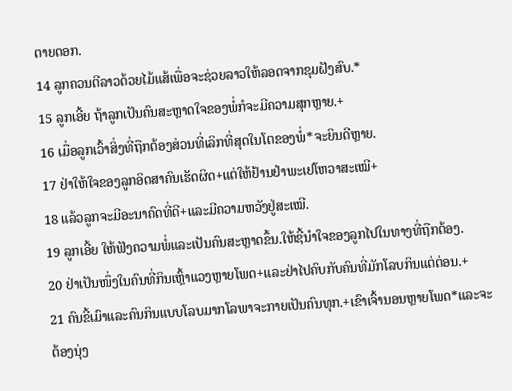ຕາຍດອກ.
14 ລູກຄວນຕີລາວດ້ວຍໄມ້ແສ້ເພື່ອຈະຊ່ວຍລາວໃຫ້ລອດຈາກຂຸມຝັງສົບ.*
15 ລູກເອີ້ຍ ຖ້າລູກເປັນຄົນສະຫຼາດໃຈຂອງພໍ່ກໍຈະມີຄວາມສຸກຫຼາຍ.+
16 ເມື່ອລູກເວົ້າສິ່ງທີ່ຖືກຕ້ອງສ່ວນທີ່ເລິກທີ່ສຸດໃນໂຕຂອງພໍ່*ຈະຍິນດີຫຼາຍ.
17 ຢ່າໃຫ້ໃຈຂອງລູກອິດສາຄົນເຮັດຜິດ+ແຕ່ໃຫ້ຢ້ານຢຳພະເຢໂຫວາສະເໝີ+
18 ແລ້ວລູກຈະມີອະນາຄົດທີ່ດີ+ແລະມີຄວາມຫວັງຢູ່ສະເໝີ.
19 ລູກເອີ້ຍ ໃຫ້ຟັງຄວາມພໍ່ແລະເປັນຄົນສະຫຼາດຂຶ້ນ.ໃຫ້ຊີ້ນຳໃຈຂອງລູກໄປໃນທາງທີ່ຖືກຕ້ອງ.
20 ຢ່າເປັນໜຶ່ງໃນຄົນທີ່ກິນເຫຼົ້າແວງຫຼາຍໂພດ+ແລະຢ່າໄປຄົບກັບຄົນທີ່ມັກໂລບກິນແຕ່ຕ່ອນ.+
21 ຄົນຂີ້ເມົາແລະຄົນກິນແບບໂລບມາກໂລພາຈະກາຍເປັນຄົນທຸກ.+ເຂົາເຈົ້ານອນຫຼາຍໂພດ*ແລະຈະຕ້ອງນຸ່ງ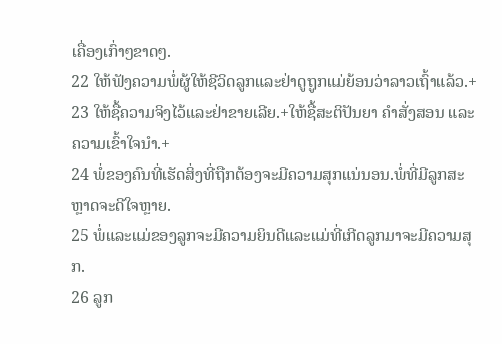ເຄື່ອງເກົ່າໆຂາດໆ.
22 ໃຫ້ຟັງຄວາມພໍ່ຜູ້ໃຫ້ຊີວິດລູກແລະຢ່າດູຖູກແມ່ຍ້ອນວ່າລາວເຖົ້າແລ້ວ.+
23 ໃຫ້ຊື້ຄວາມຈິງໄວ້ແລະຢ່າຂາຍເລີຍ.+ໃຫ້ຊື້ສະຕິປັນຍາ ຄຳສັ່ງສອນ ແລະຄວາມເຂົ້າໃຈນຳ.+
24 ພໍ່ຂອງຄົນທີ່ເຮັດສິ່ງທີ່ຖືກຕ້ອງຈະມີຄວາມສຸກແນ່ນອນ.ພໍ່ທີ່ມີລູກສະຫຼາດຈະດີໃຈຫຼາຍ.
25 ພໍ່ແລະແມ່ຂອງລູກຈະມີຄວາມຍິນດີແລະແມ່ທີ່ເກີດລູກມາຈະມີຄວາມສຸກ.
26 ລູກ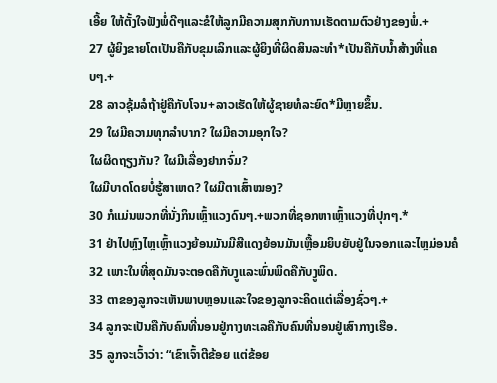ເອີ້ຍ ໃຫ້ຕັ້ງໃຈຟັງພໍ່ດີໆແລະຂໍໃຫ້ລູກມີຄວາມສຸກກັບການເຮັດຕາມຕົວຢ່າງຂອງພໍ່.+
27 ຜູ້ຍິງຂາຍໂຕເປັນຄືກັບຂຸມເລິກແລະຜູ້ຍິງທີ່ຜິດສິນລະທຳ*ເປັນຄືກັບນ້ຳສ້າງທີ່ແຄບໆ.+
28 ລາວຊຸ້ມລໍຖ້າຢູ່ຄືກັບໂຈນ+ລາວເຮັດໃຫ້ຜູ້ຊາຍທໍລະຍົດ*ມີຫຼາຍຂຶ້ນ.
29 ໃຜມີຄວາມທຸກລຳບາກ? ໃຜມີຄວາມອຸກໃຈ?
ໃຜຜິດຖຽງກັນ? ໃຜມີເລື່ອງຢາກຈົ່ມ?
ໃຜມີບາດໂດຍບໍ່ຮູ້ສາເຫດ? ໃຜມີຕາເສົ້າໝອງ?
30 ກໍແມ່ນພວກທີ່ນັ່ງກິນເຫຼົ້າແວງດົນໆ.+ພວກທີ່ຊອກຫາເຫຼົ້າແວງທີ່ປຸກໆ.*
31 ຢ່າໄປຫຼົງໄຫຼເຫຼົ້າແວງຍ້ອນມັນມີສີແດງຍ້ອນມັນເຫຼື້ອມຍິບຍັບຢູ່ໃນຈອກແລະໄຫຼມ່ອນຄໍ
32 ເພາະໃນທີ່ສຸດມັນຈະຕອດຄືກັບງູແລະພົ່ນພິດຄືກັບງູພິດ.
33 ຕາຂອງລູກຈະເຫັນພາບຫຼອນແລະໃຈຂອງລູກຈະຄິດແຕ່ເລື່ອງຊົ່ວໆ.+
34 ລູກຈະເປັນຄືກັບຄົນທີ່ນອນຢູ່ກາງທະເລຄືກັບຄົນທີ່ນອນຢູ່ເສົາກາງເຮືອ.
35 ລູກຈະເວົ້າວ່າ: “ເຂົາເຈົ້າຕີຂ້ອຍ ແຕ່ຂ້ອຍ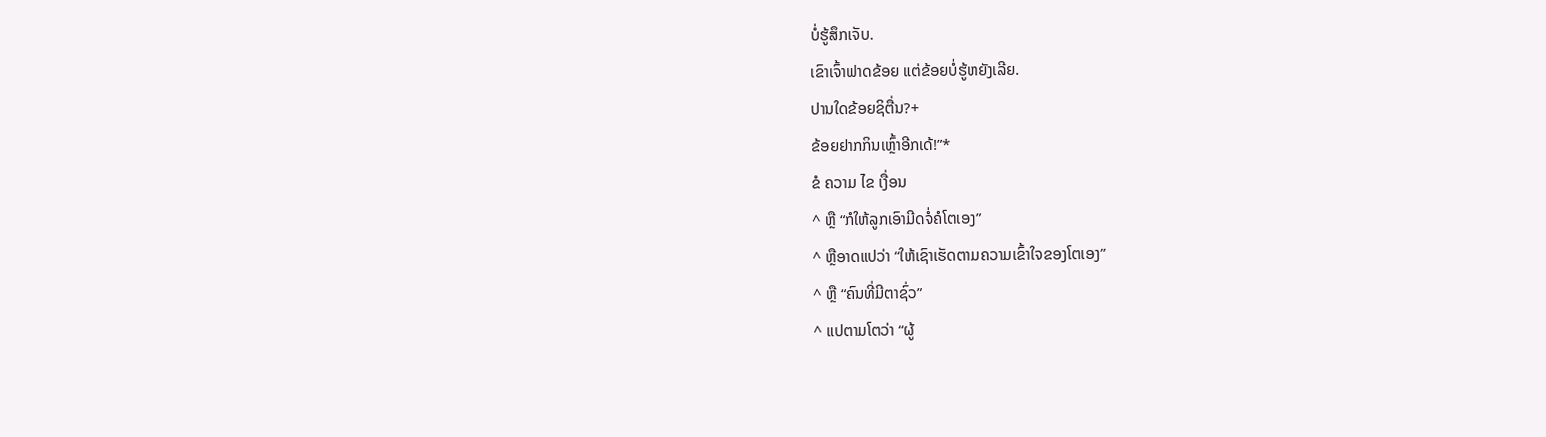ບໍ່ຮູ້ສຶກເຈັບ.
ເຂົາເຈົ້າຟາດຂ້ອຍ ແຕ່ຂ້ອຍບໍ່ຮູ້ຫຍັງເລີຍ.
ປານໃດຂ້ອຍຊິຕື່ນ?+
ຂ້ອຍຢາກກິນເຫຼົ້າອີກເດ້!”*
ຂໍ ຄວາມ ໄຂ ເງື່ອນ
^ ຫຼື “ກໍໃຫ້ລູກເອົາມີດຈໍ່ຄໍໂຕເອງ”
^ ຫຼືອາດແປວ່າ “ໃຫ້ເຊົາເຮັດຕາມຄວາມເຂົ້າໃຈຂອງໂຕເອງ”
^ ຫຼື “ຄົນທີ່ມີຕາຊົ່ວ”
^ ແປຕາມໂຕວ່າ “ຜູ້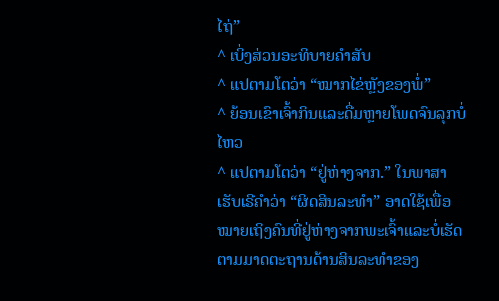ໄຖ່”
^ ເບິ່ງສ່ວນອະທິບາຍຄຳສັບ
^ ແປຕາມໂຕວ່າ “ໝາກໄຂ່ຫຼັງຂອງພໍ່”
^ ຍ້ອນເຂົາເຈົ້າກິນແລະດື່ມຫຼາຍໂພດຈົນລຸກບໍ່ໄຫວ
^ ແປຕາມໂຕວ່າ “ຢູ່ຫ່າງຈາກ.” ໃນພາສາເຮັບເຣີຄຳວ່າ “ຜິດສິນລະທຳ” ອາດໃຊ້ເພື່ອໝາຍເຖິງຄົນທີ່ຢູ່ຫ່າງຈາກພະເຈົ້າແລະບໍ່ເຮັດຕາມມາດຕະຖານດ້ານສິນລະທຳຂອງ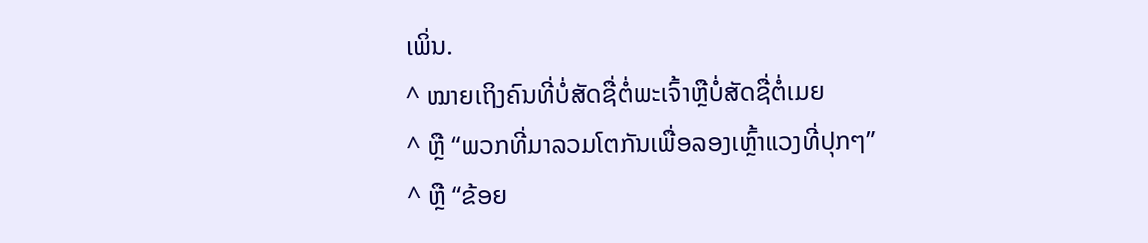ເພິ່ນ.
^ ໝາຍເຖິງຄົນທີ່ບໍ່ສັດຊື່ຕໍ່ພະເຈົ້າຫຼືບໍ່ສັດຊື່ຕໍ່ເມຍ
^ ຫຼື “ພວກທີ່ມາລວມໂຕກັນເພື່ອລອງເຫຼົ້າແວງທີ່ປຸກໆ”
^ ຫຼື “ຂ້ອຍ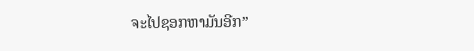ຈະໄປຊອກຫາມັນອີກ”